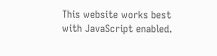This website works best with JavaScript enabled.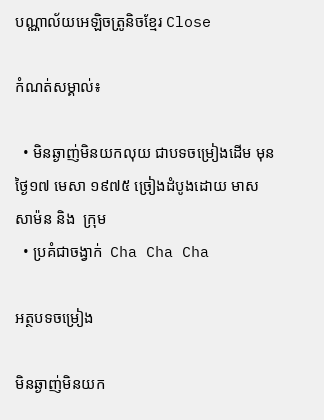បណ្ណាល័យអេឡិចត្រូនិចខ្មែរ Close

កំណត់សម្គាល់៖

  • មិនឆ្ងាញ់មិនយកលុយ ជាបទចម្រៀងដើម មុនថ្ងៃ១៧ មេសា ១៩៧៥ ច្រៀងដំបូងដោយ មាស សាម៉ន និង  ក្រុម
  • ប្រគំជាចង្វាក់  Cha Cha Cha

អត្ថបទចម្រៀង

មិនឆ្ងាញ់មិនយក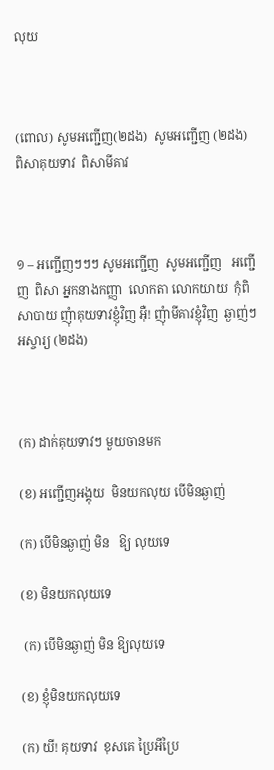លុយ



(ពោល) សូមអញ្ជើញ(២ដង)  សូមអញ្ជើញ (២ដង)  ពិសាគុយទាវ  ពិសាមីគាវ



១ – អញ្ជើញៗៗៗ សូមអញ្ជើញ  សូមអញ្ជើញ   អញ្ជើញ  ពិសា អ្នកនាងកញ្ញា  លោកតា លោកយាយ  កុំពិសាបាយ ញុំាគុយទាវខ្ញុំវិញ អុឺ! ញុំាមីគាវខ្ញុំវិញ  ឆ្ងាញ់ៗអស្ចារ្យ (២ដង)



(ក) ដាក់គុយទាវៗ មួយចានមក

(ខ) អញ្ជើញអង្គុយ  មិនយកលុយ បើមិនឆ្ងាញ់

(ក) បើមិនឆ្ងាញ់ មិន   ឱ្យ លុយទេ

(ខ) មិនយកលុយទេ

 (ក) បើមិនឆ្ងាញ់ មិន ឱ្យលុយទេ

(ខ) ខ្ញុំមិនយកលុយទេ

(ក) យី! គុយទាវ  ខុសគេ ប្រៃអីប្រៃ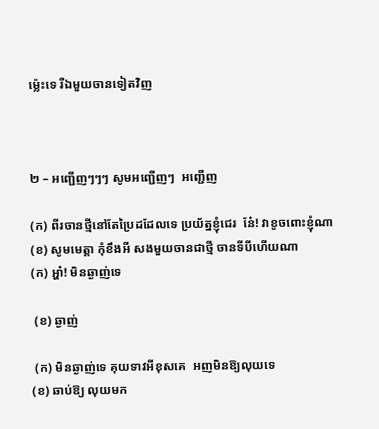ម្ល៉េះទេ រីឯមួយចានទៀតវិញ



២ – អញ្ជើញៗៗៗ សូមអញ្ជើញៗ  អញ្ជើញ

(ក) ពីរចានថ្មីនៅតែប្រៃដដែលទេ ប្រយ័ត្នខ្ញុំជេរ  ន៎ែ! វាខូចពោះខ្ញុំណា                                          (ខ) សូមមេត្តា កុំខឹងអី សងមួយចានជាថ្មី ចានទីបីហើយណា                                                       (ក) អ្ហា៎! មិនឆ្ងាញ់ទេ

 (ខ) ឆ្ងាញ់

 (ក) មិនឆ្ងាញ់ទេ គុយទាវអីខុសគេ  អញមិនឱ្យលុយទេ                                                   (ខ) ឆាប់ឱ្យ លុយមក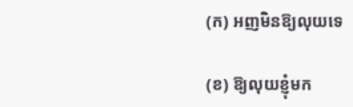(ក) អញមិនឱ្យលុយទេ

(ខ) ឱ្យលុយខ្ញុំមក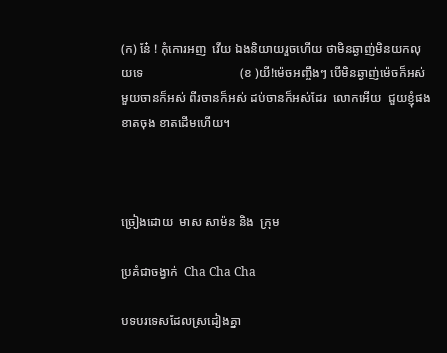(ក) ន៎ែ ! កុំកោរអញ  វើយ ឯងនិយាយរួចហើយ ថាមិនឆ្ងាញ់មិនយកលុយទេ                               (ខ )យី!ម៉េចអញ្ចឹងៗ បើមិនឆ្ងាញ់ម៉េចក៏អស់  មួយចានក៏អស់ ពីរចានក៏អស់ ដប់ចានក៏អស់ដែរ  លោកអើយ  ជួយខ្ញុំផង  ខាតចុង ខាតដើមហើយ។



ច្រៀងដោយ  មាស សាម៉ន និង  ក្រុម

ប្រគំជាចង្វាក់  Cha Cha Cha

បទបរទេសដែលស្រដៀងគ្នា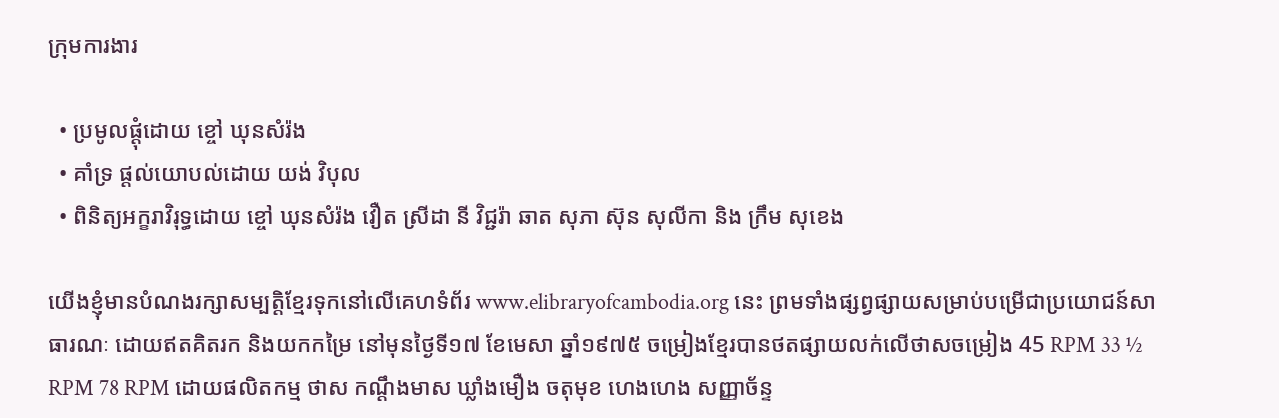ក្រុមការងារ

  • ប្រមូលផ្ដុំដោយ ខ្ចៅ ឃុនសំរ៉ង
  • គាំទ្រ ផ្ដល់យោបល់ដោយ យង់ វិបុល
  • ពិនិត្យអក្ខរាវិរុទ្ធដោយ ខ្ចៅ ឃុនសំរ៉ង វឿត ស្រីដា នី វិជ្ជរ៉ា ឆាត សុភា ស៊ុន សុលីកា និង ក្រឹម សុខេង

យើងខ្ញុំមានបំណងរក្សាសម្បត្តិខ្មែរទុកនៅលើគេហទំព័រ www.elibraryofcambodia.org នេះ ព្រមទាំងផ្សព្វផ្សាយសម្រាប់បម្រើជាប្រយោជន៍សាធារណៈ ដោយឥតគិតរក និងយកកម្រៃ នៅមុនថ្ងៃទី១៧ ខែមេសា ឆ្នាំ១៩៧៥ ចម្រៀងខ្មែរបានថតផ្សាយលក់លើថាសចម្រៀង 45 RPM 33 ½ RPM 78 RPM ដោយផលិតកម្ម ថាស កណ្ដឹងមាស ឃ្លាំងមឿង ចតុមុខ ហេងហេង សញ្ញាច័ន្ទ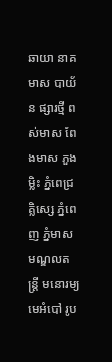ឆាយា នាគមាស បាយ័ន ផ្សារថ្មី ពស់មាស ពែងមាស ភួងម្លិះ ភ្នំពេជ្រ គ្លិស្សេ ភ្នំពេញ ភ្នំមាស មណ្ឌលតន្រ្តី មនោរម្យ មេអំបៅ រូប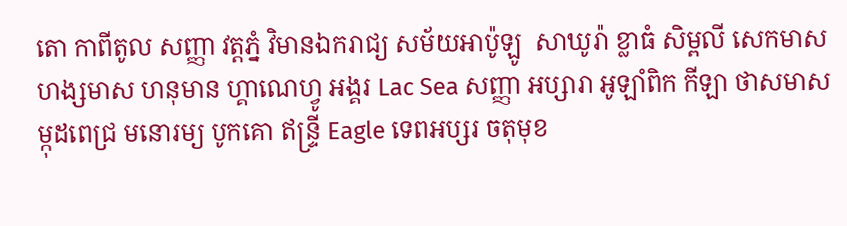តោ កាពីតូល សញ្ញា វត្តភ្នំ វិមានឯករាជ្យ សម័យអាប៉ូឡូ  សាឃូរ៉ា ខ្លាធំ សិម្ពលី សេកមាស ហង្សមាស ហនុមាន ហ្គាណេហ្វូ អង្គរ Lac Sea សញ្ញា អប្សារា អូឡាំពិក កីឡា ថាសមាស ម្កុដពេជ្រ មនោរម្យ បូកគោ ឥន្ទ្រី Eagle ទេពអប្សរ ចតុមុខ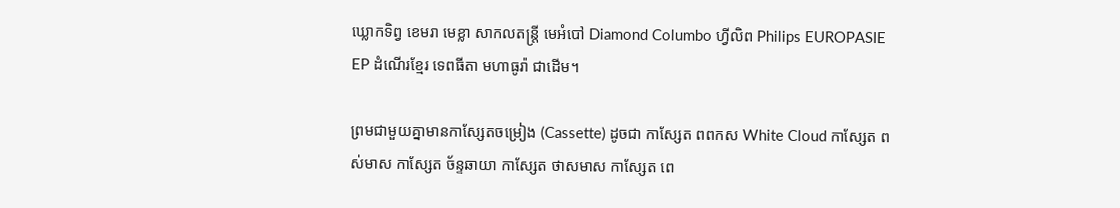ឃ្លោកទិព្វ ខេមរា មេខ្លា សាកលតន្ត្រី មេអំបៅ Diamond Columbo ហ្វីលិព Philips EUROPASIE EP ដំណើរខ្មែរ ទេពធីតា មហាធូរ៉ា ជាដើម។

ព្រមជាមួយគ្នាមានកាសែ្សតចម្រៀង (Cassette) ដូចជា កាស្សែត ពពកស White Cloud កាស្សែត ពស់មាស កាស្សែត ច័ន្ទឆាយា កាស្សែត ថាសមាស កាស្សែត ពេ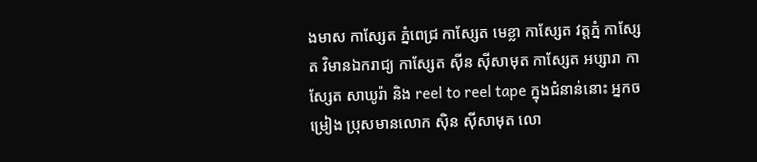ងមាស កាស្សែត ភ្នំពេជ្រ កាស្សែត មេខ្លា កាស្សែត វត្តភ្នំ កាស្សែត វិមានឯករាជ្យ កាស្សែត ស៊ីន ស៊ីសាមុត កាស្សែត អប្សារា កាស្សែត សាឃូរ៉ា និង reel to reel tape ក្នុងជំនាន់នោះ អ្នកចម្រៀង ប្រុសមានលោក ស៊ិន ស៊ីសាមុត លោ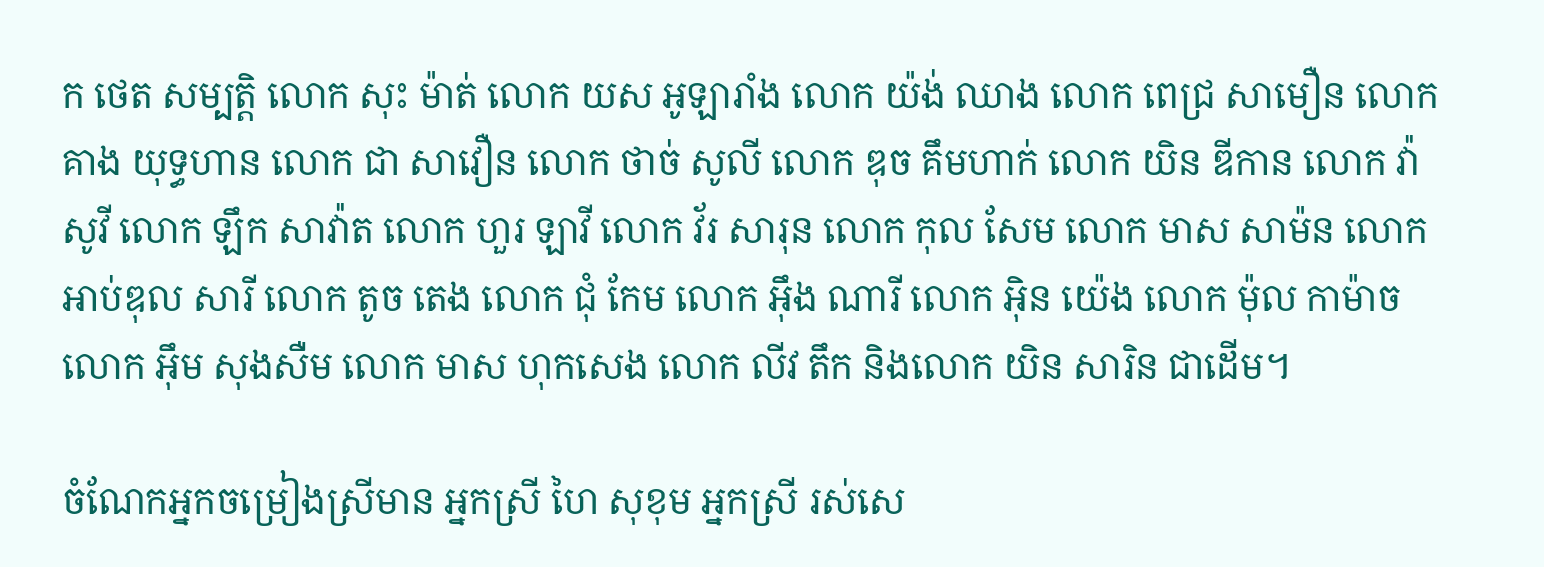ក ថេត សម្បត្តិ លោក សុះ ម៉ាត់ លោក យស អូឡារាំង លោក យ៉ង់ ឈាង លោក ពេជ្រ សាមឿន លោក គាង យុទ្ធហាន លោក ជា សាវឿន លោក ថាច់ សូលី លោក ឌុច គឹមហាក់ លោក យិន ឌីកាន លោក វ៉ា សូវី លោក ឡឹក សាវ៉ាត លោក ហួរ ឡាវី លោក វ័រ សារុន លោក កុល សែម លោក មាស សាម៉ន លោក អាប់ឌុល សារី លោក តូច តេង លោក ជុំ កែម លោក អ៊ឹង ណារី លោក អ៊ិន យ៉េង លោក ម៉ុល កាម៉ាច លោក អ៊ឹម សុងសឺម លោក មាស ហុកសេង លោក លីវ តឹក និងលោក យិន សារិន ជាដើម។

ចំណែកអ្នកចម្រៀងស្រីមាន អ្នកស្រី ហៃ សុខុម អ្នកស្រី រស់សេ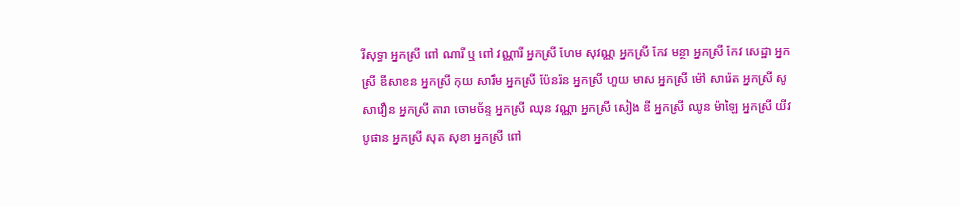រីសុទ្ធា អ្នកស្រី ពៅ ណារី ឬ ពៅ វណ្ណារី អ្នកស្រី ហែម សុវណ្ណ អ្នកស្រី កែវ មន្ថា អ្នកស្រី កែវ សេដ្ឋា អ្នកស្រី ឌីសាខន អ្នកស្រី កុយ សារឹម អ្នកស្រី ប៉ែនរ៉ន អ្នកស្រី ហួយ មាស អ្នកស្រី ម៉ៅ សារ៉េត អ្នកស្រី សូ សាវឿន អ្នកស្រី តារា ចោមច័ន្ទ អ្នកស្រី ឈុន វណ្ណា អ្នកស្រី សៀង ឌី អ្នកស្រី ឈូន ម៉ាឡៃ អ្នកស្រី យីវ បូផាន អ្នកស្រី សុត សុខា អ្នកស្រី ពៅ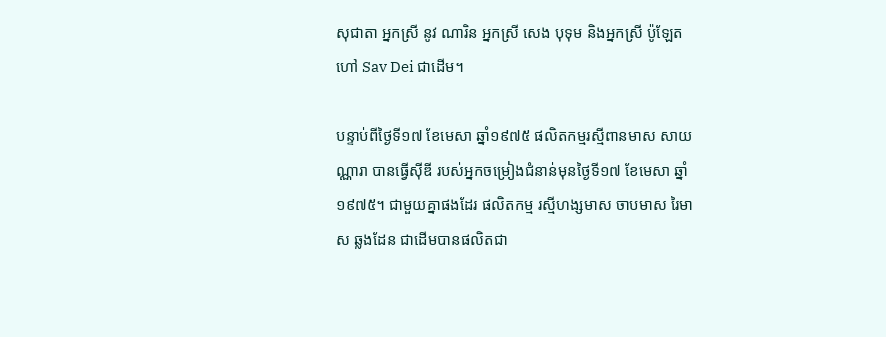សុជាតា អ្នកស្រី នូវ ណារិន អ្នកស្រី សេង បុទុម និងអ្នកស្រី ប៉ូឡែត ហៅ Sav Dei ជាដើម។

បន្ទាប់ពីថ្ងៃទី១៧ ខែមេសា ឆ្នាំ១៩៧៥ ផលិតកម្មរស្មីពានមាស សាយណ្ណារា បានធ្វើស៊ីឌី របស់អ្នកចម្រៀងជំនាន់មុនថ្ងៃទី១៧ ខែមេសា ឆ្នាំ១៩៧៥។ ជាមួយគ្នាផងដែរ ផលិតកម្ម រស្មីហង្សមាស ចាបមាស រៃមាស ឆ្លងដែន ជាដើមបានផលិតជា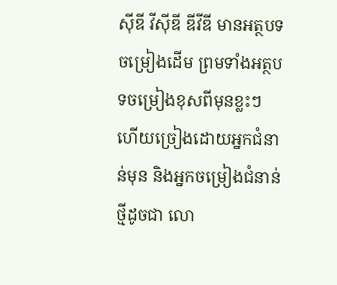ស៊ីឌី វីស៊ីឌី ឌីវីឌី មានអត្ថបទចម្រៀងដើម ព្រមទាំងអត្ថបទចម្រៀងខុសពីមុនខ្លះៗ ហើយច្រៀងដោយអ្នកជំនាន់មុន និងអ្នកចម្រៀងជំនាន់ថ្មីដូចជា លោ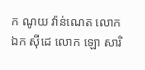ក ណូយ វ៉ាន់ណេត លោក ឯក ស៊ីដេ លោក ឡោ សារិ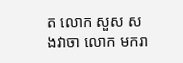ត លោក សួស សងវាចា លោក មករា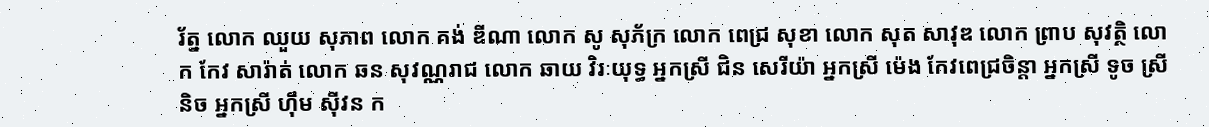រ័ត្ន លោក ឈួយ សុភាព លោក គង់ ឌីណា លោក សូ សុភ័ក្រ លោក ពេជ្រ សុខា លោក សុត សាវុឌ លោក ព្រាប សុវត្ថិ លោក កែវ សារ៉ាត់ លោក ឆន សុវណ្ណរាជ លោក ឆាយ វិរៈយុទ្ធ អ្នកស្រី ជិន សេរីយ៉ា អ្នកស្រី ម៉េង កែវពេជ្រចិន្តា អ្នកស្រី ទូច ស្រីនិច អ្នកស្រី ហ៊ឹម ស៊ីវន ក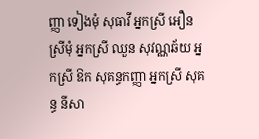ញ្ញា ទៀងមុំ សុធាវី អ្នកស្រី អឿន ស្រីមុំ អ្នកស្រី ឈួន សុវណ្ណឆ័យ អ្នកស្រី ឱក សុគន្ធកញ្ញា អ្នកស្រី សុគន្ធ នីសា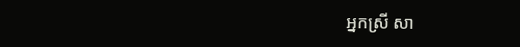អ្នកស្រី សា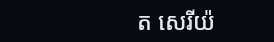ត សេរីយ៉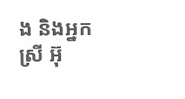ង និងអ្នកស្រី អ៊ុ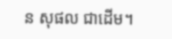ន សុផល ជាដើម។